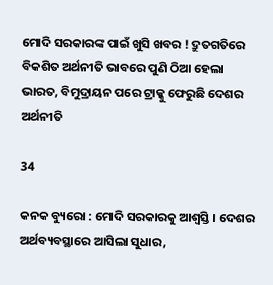ମୋଦି ସରକାରଙ୍କ ପାଇଁ ଖୁସି ଖବର ! ଦ୍ରୁତଗତିରେ ବିକଶିତ ଅର୍ଥନୀତି ଭାବରେ ପୁଣି ଠିଆ ହେଲା ଭାରତ, ବିମୁଦ୍ରାୟନ ପରେ ଟ୍ରାକ୍କୁ ଫେରୁଛି ଦେଶର ଅର୍ଥନୀତି

34

କନକ ବ୍ୟୁରୋ : ମୋଦି ସରକାରକୁ ଆଶ୍ୱସ୍ତି । ଦେଶର ଅର୍ଥବ୍ୟବସ୍ଥାରେ ଆସିଲା ସୁଧାର,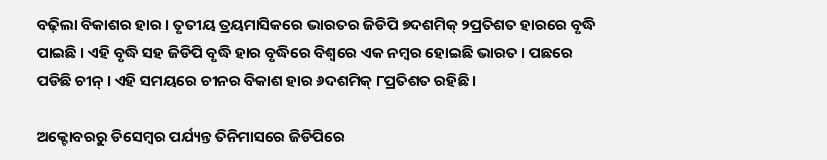ବଢ଼ିଲା ବିକାଶର ହାର । ତୃତୀୟ ତ୍ରୟମାସିକରେ ଭାରତର ଜିଡିପି ୭ଦଶମିକ୍ ୨ପ୍ରତିଶତ ହାରରେ ବୃଦ୍ଧି ପାଇଛି । ଏହି ବୃଦ୍ଧି ସହ ଜିଡିପି ବୃଦ୍ଧି ହାର ବୃଦ୍ଧିରେ ବିଶ୍ୱରେ ଏକ ନମ୍ବର ହୋଇଛି ଭାରତ । ପଛରେ ପଡିଛି ଚୀନ୍ । ଏହି ସମୟରେ ଚୀନର ବିକାଶ ହାର ୬ଦଶମିକ୍ ୮ପ୍ରତିଶତ ରହିଛି ।

ଅକ୍ଟୋବରରୁ ଡିସେମ୍ବର ପର୍ଯ୍ୟନ୍ତ ତିନିମାସରେ ଜିଡିପିରେ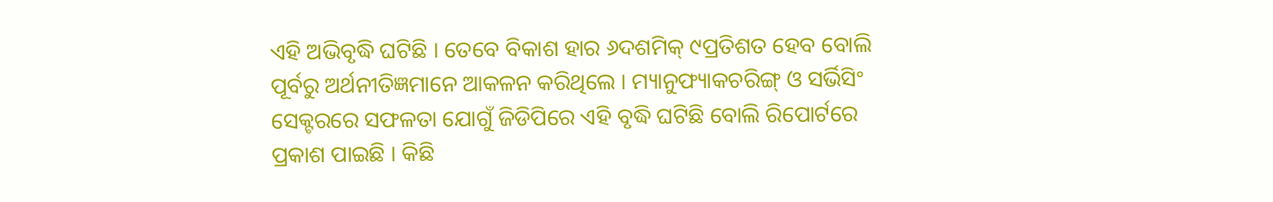ଏହି ଅଭିବୃଦ୍ଧି ଘଟିଛି । ତେବେ ବିକାଶ ହାର ୬ଦଶମିକ୍ ୯ପ୍ରତିଶତ ହେବ ବୋଲି ପୂର୍ବରୁ ଅର୍ଥନୀତିଜ୍ଞମାନେ ଆକଳନ କରିଥିଲେ । ମ୍ୟାନୁଫ୍ୟାକଚରିଙ୍ଗ୍ ଓ ସର୍ଭିସିଂ ସେକ୍ଟରରେ ସଫଳତା ଯୋଗୁଁ ଜିଡିପିରେ ଏହି ବୃଦ୍ଧି ଘଟିଛି ବୋଲି ରିପୋର୍ଟରେ ପ୍ରକାଶ ପାଇଛି । କିଛି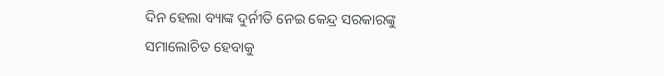ଦିନ ହେଲା ବ୍ୟାଙ୍କ ଦୁର୍ନୀତି ନେଇ କେନ୍ଦ୍ର ସରକାରଙ୍କୁ ସମାଲୋଚିତ ହେବାକୁ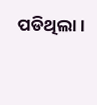ପଡିଥିଲା ।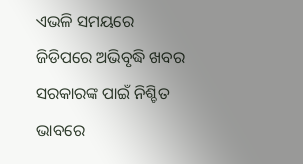ଏଭଳି ସମୟରେ ଜିଡିପରେ ଅଭିବୃଦ୍ଧି ଖବର ସରକାରଙ୍କ ପାଇଁ ନିଶ୍ଚିତ ଭାବରେ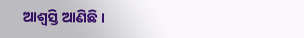ଆଶ୍ୱସ୍ତି ଆଣିଛି ।